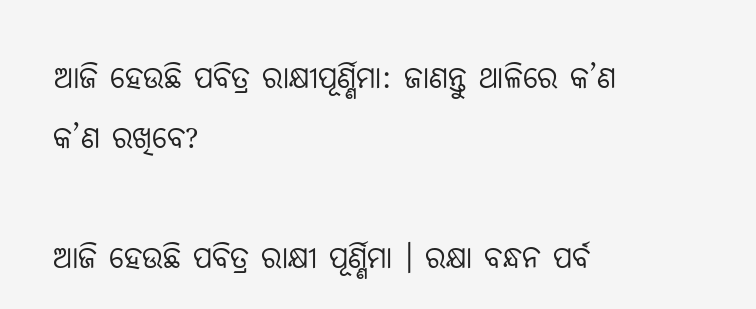ଆଜି ହେଉଛି ପବିତ୍ର ରାକ୍ଷୀପୂର୍ଣ୍ଣିମା: ଜାଣନ୍ତୁ ଥାଳିରେ କ’ଣ କ’ଣ ରଖିବେ?

ଆଜି ହେଉଛି ପବିତ୍ର ରାକ୍ଷୀ ପୂର୍ଣ୍ଣିମା । ରକ୍ଷା ବନ୍ଧନ ପର୍ବ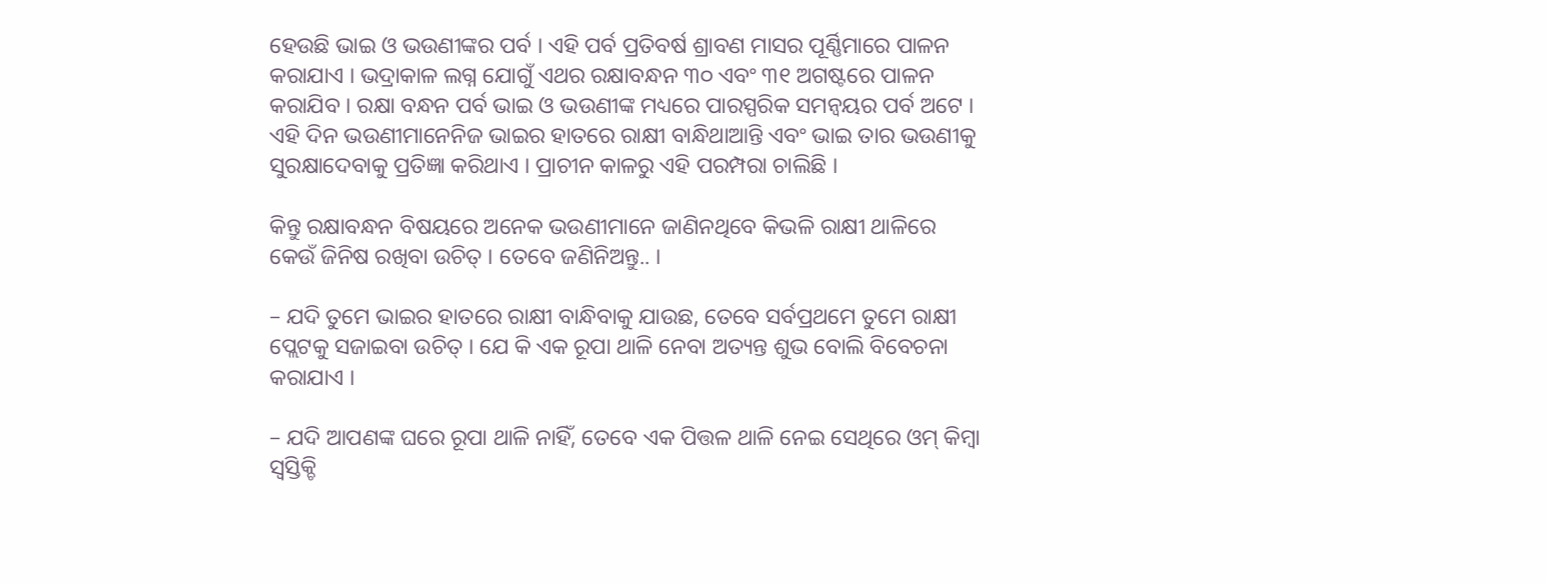ହେଉଛି ଭାଇ ଓ ଭଉଣୀଙ୍କର ପର୍ବ । ଏହି ପର୍ବ ପ୍ରତିବର୍ଷ ଶ୍ରାବଣ ମାସର ପୂର୍ଣ୍ଣିମାରେ ପାଳନ କରାଯାଏ । ଭଦ୍ରାକାଳ ଲଗ୍ନ ଯୋଗୁଁ ଏଥର ରକ୍ଷାବନ୍ଧନ ୩୦ ଏବଂ ୩୧ ଅଗଷ୍ଟରେ ପାଳନ କରାଯିବ । ରକ୍ଷା ବନ୍ଧନ ପର୍ବ ଭାଇ ଓ ଭଉଣୀଙ୍କ ମଧ୍ୟରେ ପାରସ୍ପରିକ ସମନ୍ୱୟର ପର୍ବ ଅଟେ । ଏହି ଦିନ ଭଉଣୀମାନେନିଜ ଭାଇର ହାତରେ ରାକ୍ଷୀ ବାନ୍ଧିଥାଆନ୍ତି ଏବଂ ଭାଇ ତାର ଭଉଣୀକୁ ସୁରକ୍ଷାଦେବାକୁ ପ୍ରତିଜ୍ଞା କରିଥାଏ । ପ୍ରାଚୀନ କାଳରୁ ଏହି ପରମ୍ପରା ଚାଲିଛି ।

କିନ୍ତୁ ରକ୍ଷାବନ୍ଧନ ବିଷୟରେ ଅନେକ ଭଉଣୀମାନେ ଜାଣିନଥିବେ କିଭଳି ରାକ୍ଷୀ ଥାଳିରେ କେଉଁ ଜିନିଷ ରଖିବା ଉଚିତ୍ । ତେବେ ଜଣିନିଅନ୍ତୁ.. ।

– ଯଦି ତୁମେ ଭାଇର ହାତରେ ରାକ୍ଷୀ ବାନ୍ଧିବାକୁ ଯାଉଛ, ତେବେ ସର୍ବପ୍ରଥମେ ତୁମେ ରାକ୍ଷୀ ପ୍ଲେଟକୁ ସଜାଇବା ଉଚିତ୍ । ଯେ କି ଏକ ରୂପା ଥାଳି ନେବା ଅତ୍ୟନ୍ତ ଶୁଭ ବୋଲି ବିବେଚନା କରାଯାଏ ।

– ଯଦି ଆପଣଙ୍କ ଘରେ ରୂପା ଥାଳି ନାହିଁ, ତେବେ ଏକ ପିତ୍ତଳ ଥାଳି ନେଇ ସେଥିରେ ଓମ୍ କିମ୍ବା ସ୍ୱସ୍ତିକ୍ଚି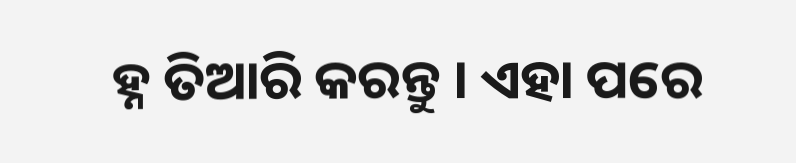ହ୍ନ ତିଆରି କରନ୍ତୁ । ଏହା ପରେ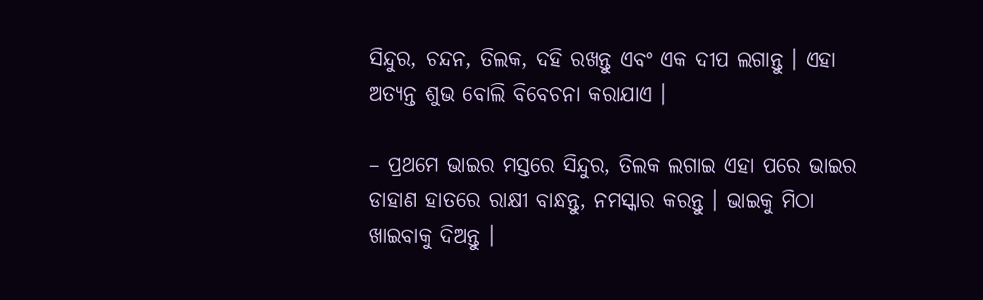ସିନ୍ଦୁର, ଚନ୍ଦନ, ତିଲକ, ଦହି ରଖନ୍ତୁ ଏବଂ ଏକ ଦୀପ ଲଗାନ୍ତୁ । ଏହା ଅତ୍ୟନ୍ତ ଶୁଭ ବୋଲି ବିବେଚନା କରାଯାଏ ।

– ପ୍ରଥମେ ଭାଇର ମସ୍ତରେ ସିନ୍ଦୁର, ତିଲକ ଲଗାଇ ଏହା ପରେ ଭାଇର ଡାହାଣ ହାତରେ ରାକ୍ଷୀ ବାନ୍ଧନ୍ତୁ, ନମସ୍କାର କରନ୍ତୁ । ଭାଇକୁ ମିଠା ଖାଇବାକୁ ଦିଅନ୍ତୁ ।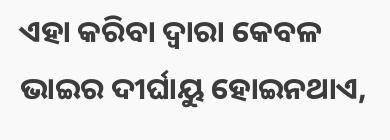ଏହା କରିବା ଦ୍ୱାରା କେବଳ ଭାଇର ଦୀର୍ଘାୟୁ ହୋଇନଥାଏ,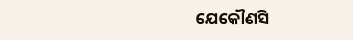ଯେକୌଣସି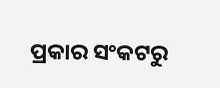ପ୍ରକାର ସଂକଟରୁ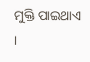ମୁକ୍ତି ପାଇଥାଏ ।